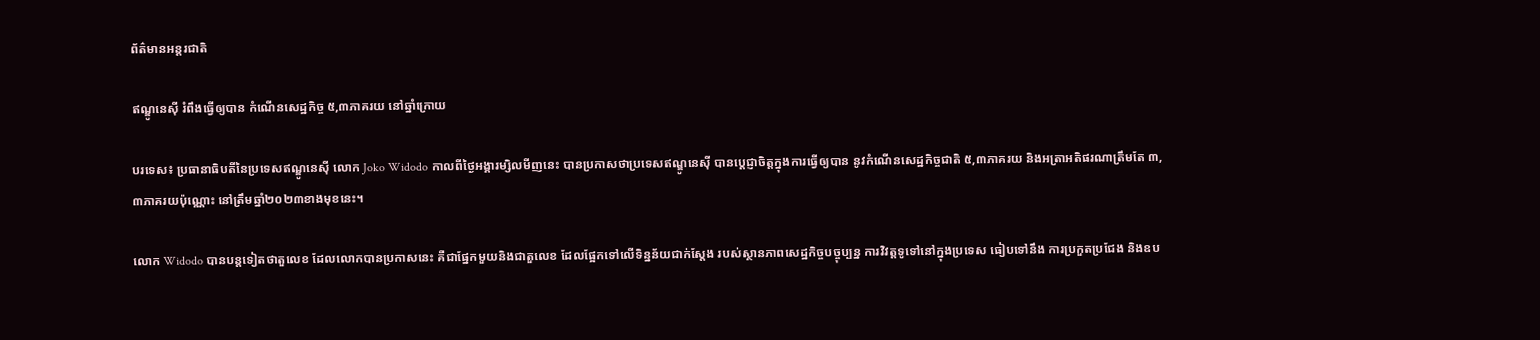ព័ត៌មានអន្តរជាតិ

ឥណ្ឌូនេស៊ី រំពឹងធ្វើឲ្យបាន កំណើនសេដ្ឋកិច្ច ៥,៣ភាគរយ នៅឆ្នាំក្រោយ

បរទេស៖ ប្រធានាធិបតីនៃប្រទេសឥណ្ឌូនេស៊ី លោក Joko Widodo កាលពីថ្ងៃអង្គារម្សិលមីញនេះ បានប្រកាសថាប្រទេសឥណ្ឌូនេស៊ី បានប្តេជ្ញាចិត្តក្នុងការធ្វើឲ្យបាន នូវកំណើនសេដ្ឋកិច្ចជាតិ ៥,៣ភាគរយ និងអត្រាអតិផរណាត្រឹមតែ ៣,៣ភាគរយប៉ុណ្ណោះ នៅត្រឹមឆ្នាំ២០២៣ខាងមុខនេះ។

លោក Widodo បានបន្តទៀតថាតួលេខ ដែលលោកបានប្រកាសនេះ គឺជាផ្នែកមួយនិងជាតួលេខ ដែលផ្អែកទៅលើទិន្នន័យជាក់ស្តែង របស់ស្ថានភាពសេដ្ឋកិច្ចបច្ចុប្បន្ន ការវិវត្តទូទៅនៅក្នុងប្រទេស ធៀបទៅនឹង ការប្រកួតប្រជែង និងឧប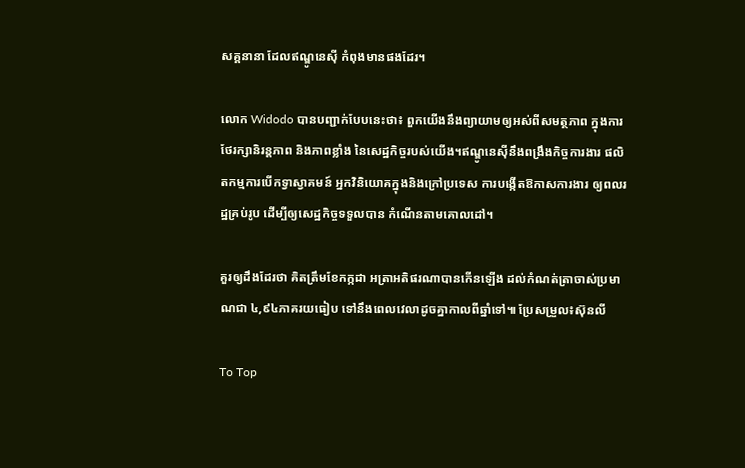សគ្គនានា ដែលឥណ្ឌូនេស៊ី កំពុងមានផងដែរ។

លោក Widodo បានបញ្ជាក់បែបនេះថា៖ ពួកយើងនឹងព្យាយាមឲ្យអស់ពីសមត្ថភាព ក្នុងការថែរក្សានិរន្តភាព និងភាពខ្លាំង នៃសេដ្ឋកិច្ចរបស់យើង។ឥណ្ឌូនេស៊ីនឹងពង្រឹងកិច្ចការងារ ផលិតកម្មការបើកទ្វាស្វាគមន៍ អ្នកវិនិយោគក្នុងនិងក្រៅប្រទេស ការបង្កើតឱកាសការងារ ឲ្យពលរដ្ឋគ្រប់រូប ដើម្បីឲ្យសេដ្ឋកិច្ចទទួលបាន កំណើនតាមគោលដៅ។

គួរឲ្យដឹងដែរថា គិតត្រឹមខែកក្កដា អត្រាអតិផរណាបានកើនឡើង ដល់កំណត់ត្រាចាស់ប្រមាណជា ៤,៩៤ភាគរយធៀប ទៅនឹងពេលវេលាដូចគ្នាកាលពីឆ្នាំទៅ៕ ប្រែសម្រួល៖ស៊ុនលី

To Top